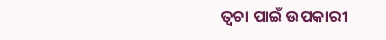ତ୍ୱଚା ପାଇଁ ଉପକାରୀ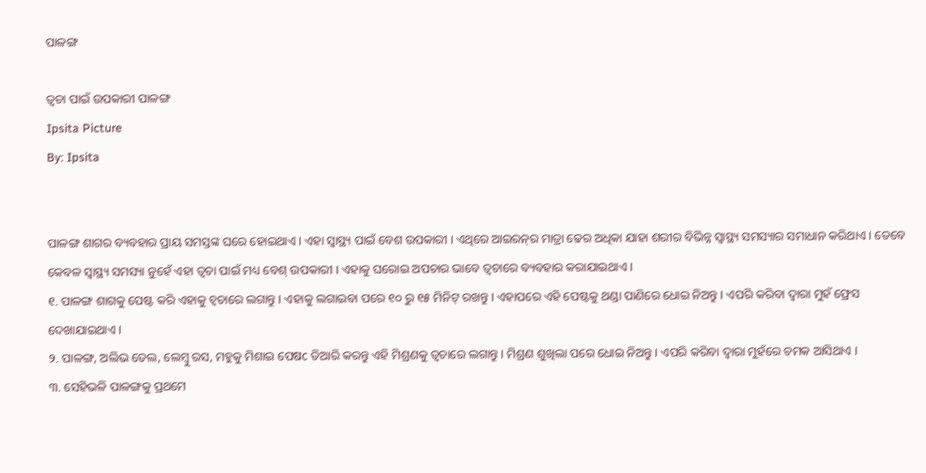ପାଳଙ୍ଗ

ତ୍ୱଚା ପାଇଁ ଉପକାରୀ ପାଳଙ୍ଗ
Ipsita Picture
By: Ipsita


ପାଳଙ୍ଗ ଶାଗର ବ୍ୟବହାର ପ୍ରାୟ ସମସ୍ତଙ୍କ ଘରେ ହୋଇଥାଏ । ଏହା ସ୍ୱାସ୍ଥ୍ୟ ପାଇଁ ବେଶ ଉପକାରୀ । ଏଥିରେ ଆଇରନ୍‌ର ମାତ୍ରା ଢେର ଅଧିକା ଯାହା ଶରୀର ବିଭିନ୍ନ ସ୍ୱାସ୍ଥ୍ୟ ସମସ୍ୟାର ସମାଧାନ କରିଥାଏ । ତେବେ କେବଳ ସ୍ୱାସ୍ଥ୍ୟ ସମସ୍ୟା ନୁହେଁ ଏହା ତ୍ୱଚା ପାଇଁ ମଧ୍ୟ ବେଶ୍‌ ଉପକାରୀ । ଏହାକୁ ଘରୋଇ ଅପଚାର ଭାବେ ତ୍ୱଚାରେ ବ୍ୟବହାର କରାଯାଇଥାଏ ।
୧. ପାଳଙ୍ଗ ଶାଗକୁ ପେଷ୍ଟ କରି ଏହାକୁ ଚ୍ୱଚାରେ ଲଗାନ୍ତୁ । ଏହାକୁ ଲଗାଇବା ପରେ ୧୦ ରୁ ୧୫ ମିନିଟ୍‌ ରଖନ୍ତୁ । ଏହାପରେ ଏହି ପେଷ୍ଟକୁ ଥଣ୍ଡା ପାଣିରେ ଧୋଇ ନିଅନ୍ତୁ । ଏପରି କରିବା ଦ୍ୱାରା ମୁହଁ ଫ୍ରେସ ଦେଖାଯାଇଥାଏ ।
୨. ପାଳଙ୍ଗ, ଅଲିଭ ତେଲ, ଲେମ୍ବୁ ରସ, ମହୁକୁ ମିଶାଇ ପେଷc ତିଆରି କରନ୍ତୁ ଏହି ମିଶ୍ରଣକୁ ତ୍ୱଚାରେ ଲଗାନ୍ତୁ । ମିଶ୍ରଣ ଶୁଖିଲା ପରେ ଧୋଇ ନିଅନ୍ତୁ । ଏପରି କରିବା ଦ୍ୱାରା ମୁହଁରେ ଚମକ ଆସିଥାଏ ।
୩. ସେହିଭଳି ପାଳଙ୍ଗକୁ ପ୍ରଥମେ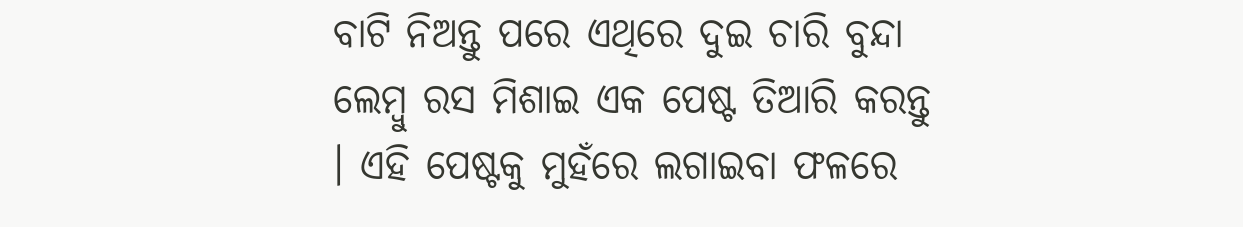ବାଟି ନିଅନ୍ତୁ ପରେ ଏଥିରେ ଦୁଇ ଚାରି ବୁନ୍ଦା ଲେମ୍ବୁ ରସ ମିଶାଇ ଏକ ପେଷ୍ଟ ତିଆରି କରନ୍ତୁ । ଏହି ପେଷ୍ଟକୁ ମୁହଁରେ ଲଗାଇବା ଫଳରେ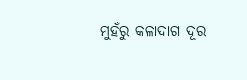ମୁହଁରୁ କଳାଦାଗ ଦୂର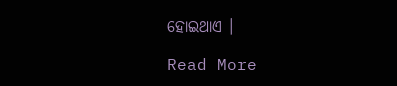ହୋଇଥାଏ ।

Read More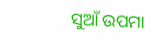ସୁଆଁ ଉପମା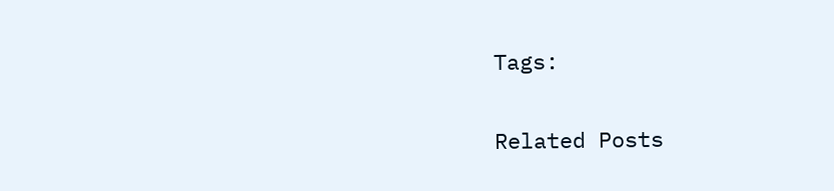Tags:

Related Posts